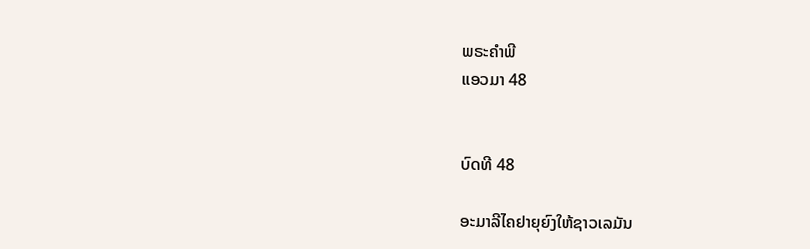ພຣະຄຳພີ
ແອວມາ 48


ບົດທີ 48

ອະມາລີໄຄຢາຍຸຍົງໃຫ້ຊາວເລມັນ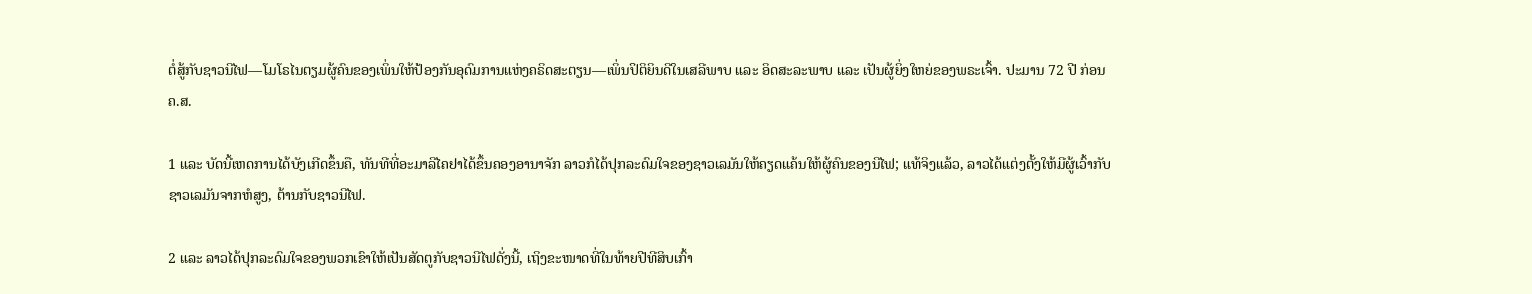ຕໍ່ສູ້ກັບຊາວນີໄຟ—ໂມໂຣໄນຕຽມຜູ້ຄົນຂອງເພິ່ນໃຫ້ປ້ອງກັນອຸດົມການແຫ່ງຄຣິດສະຕຽນ—ເພິ່ນປິຕິຍິນດີໃນເສລີພາບ ແລະ ອິດສະລະພາບ ແລະ ເປັນຜູ້ຍິ່ງໃຫຍ່ຂອງພຣະເຈົ້າ. ປະມານ 72 ປີ ກ່ອນ ຄ.ສ.

1 ແລະ ບັດນີ້ເຫດການໄດ້ບັງເກີດຂຶ້ນຄື, ທັນທີທີ່ອະມາລີໄຄຢາໄດ້ຂຶ້ນຄອງອານາຈັກ ລາວກໍໄດ້ປຸກລະດົມໃຈຂອງຊາວເລມັນໃຫ້ຄຽດແຄ້ນໃຫ້ຜູ້ຄົນຂອງນີໄຟ; ແທ້ຈິງແລ້ວ, ລາວໄດ້ແຕ່ງຕັ້ງໃຫ້ມີຜູ້ເວົ້າກັບຊາວເລມັນຈາກຫໍສູງ, ຕ້ານກັບຊາວນີໄຟ.

2 ແລະ ລາວໄດ້ປຸກລະດົມໃຈຂອງພວກເຂົາໃຫ້ເປັນສັດຕູກັບຊາວນີໄຟດັ່ງນີ້, ເຖິງຂະໜາດທີ່ໃນທ້າຍປີທີສິບເກົ້າ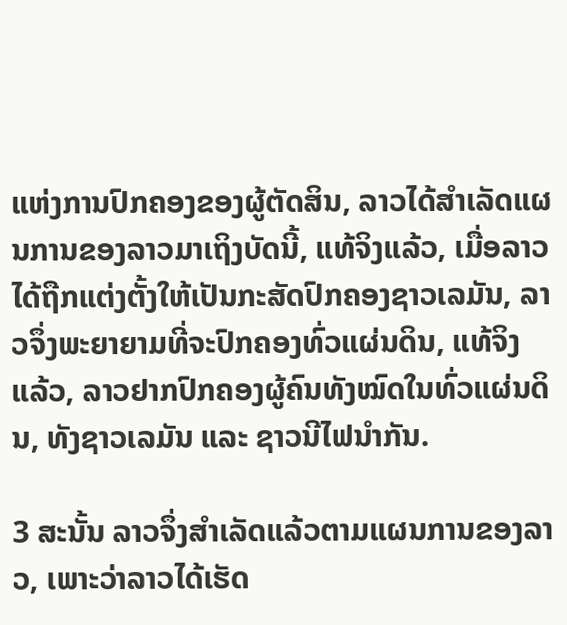ແຫ່ງການປົກຄອງຂອງຜູ້ຕັດສິນ, ລາວໄດ້ສຳເລັດແຜນການຂອງລາວມາເຖິງບັດນີ້, ແທ້ຈິງແລ້ວ, ເມື່ອລາວໄດ້ຖືກແຕ່ງຕັ້ງໃຫ້ເປັນກະສັດປົກຄອງຊາວເລມັນ, ລາວຈຶ່ງພະຍາຍາມທີ່ຈະປົກຄອງທົ່ວແຜ່ນດິນ, ແທ້ຈິງແລ້ວ, ລາວຢາກປົກຄອງຜູ້ຄົນທັງໝົດໃນທົ່ວແຜ່ນດິນ, ທັງຊາວເລມັນ ແລະ ຊາວນີໄຟນຳກັນ.

3 ສະນັ້ນ ລາວຈຶ່ງສຳເລັດແລ້ວຕາມແຜນການຂອງລາວ, ເພາະວ່າລາວໄດ້ເຮັດ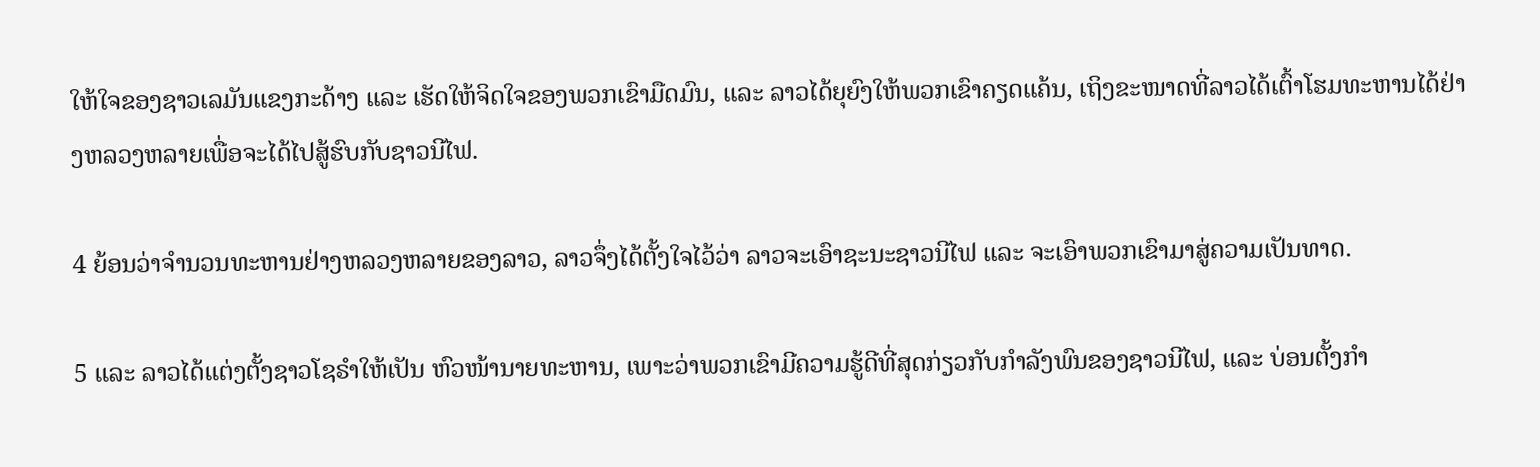ໃຫ້ໃຈຂອງຊາວເລມັນແຂງກະດ້າງ ແລະ ເຮັດໃຫ້ຈິດໃຈຂອງພວກເຂົາມືດມົນ, ແລະ ລາວໄດ້ຍຸຍົງໃຫ້ພວກເຂົາຄຽດແຄ້ນ, ເຖິງຂະໜາດທີ່ລາວໄດ້ເຕົ້າໂຮມທະຫານໄດ້ຢ່າງຫລວງຫລາຍເພື່ອຈະໄດ້ໄປສູ້ຮົບກັບຊາວນີໄຟ.

4 ຍ້ອນວ່າຈຳນວນທະຫານຢ່າງຫລວງຫລາຍຂອງລາວ, ລາວຈຶ່ງໄດ້ຕັ້ງໃຈໄວ້ວ່າ ລາວຈະເອົາຊະນະຊາວນີໄຟ ແລະ ຈະເອົາພວກເຂົາມາສູ່ຄວາມເປັນທາດ.

5 ແລະ ລາວໄດ້ແຕ່ງຕັ້ງຊາວໂຊຣຳໃຫ້ເປັນ ຫົວໜ້ານາຍທະຫານ, ເພາະວ່າພວກເຂົາມີຄວາມຮູ້ດີທີ່ສຸດກ່ຽວກັບກຳລັງພົນຂອງຊາວນີໄຟ, ແລະ ບ່ອນຕັ້ງກຳ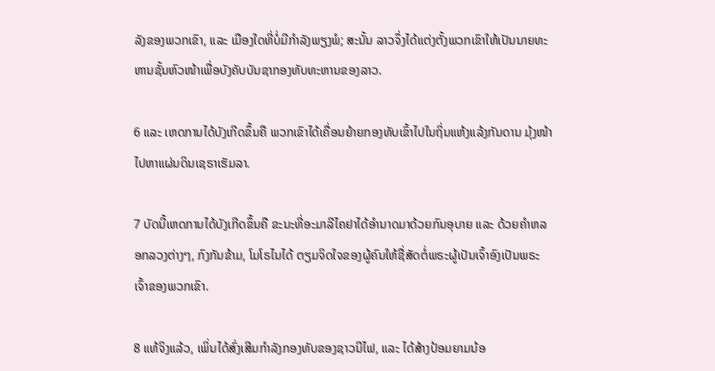ລັງຂອງພວກເຂົາ, ແລະ ເມືອງໃດທີ່ບໍ່ມີກຳລັງພຽງພໍ; ສະນັ້ນ ລາວຈຶ່ງໄດ້ແຕ່ງຕັ້ງພວກເຂົາໃຫ້ເປັນນາຍທະຫານຊັ້ນຫົວໜ້າເພື່ອບັງຄັບບັນຊາກອງທັບທະຫານຂອງລາວ.

6 ແລະ ເຫດການໄດ້ບັງເກີດຂຶ້ນຄື ພວກເຂົາໄດ້ເຄື່ອນຍ້າຍກອງທັບເຂົ້າໄປໃນຖິ່ນແຫ້ງແລ້ງກັນດານ ມຸ້ງໜ້າໄປຫາແຜ່ນດິນເຊຣາເຮັມລາ.

7 ບັດນີ້ເຫດການໄດ້ບັງເກີດຂຶ້ນຄື ຂະນະທີ່ອະມາລີໄຄຢາໄດ້ອຳນາດມາດ້ວຍກົນອຸບາຍ ແລະ ດ້ວຍຄຳຫລອກລວງຕ່າງໆ, ກົງກັນຂ້າມ, ໂມໂຣໄນໄດ້ ຕຽມຈິດໃຈຂອງຜູ້ຄົນໃຫ້ຊື່ສັດຕໍ່ພຣະຜູ້ເປັນເຈົ້າອົງເປັນພຣະເຈົ້າຂອງພວກເຂົາ.

8 ແທ້ຈິງແລ້ວ, ເພິ່ນໄດ້ສົ່ງເສີມກຳລັງກອງທັບຂອງຊາວນີໄຟ, ແລະ ໄດ້ສ້າງປ້ອມຍາມນ້ອ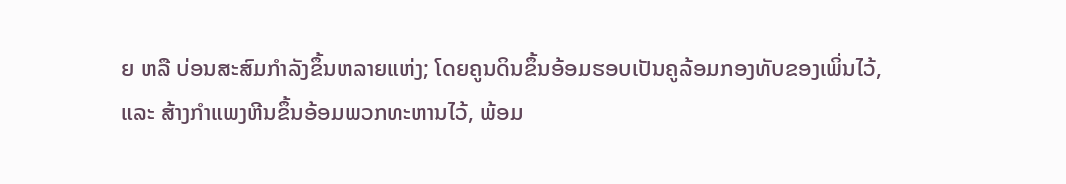ຍ ຫລື ບ່ອນສະສົມກຳລັງຂຶ້ນຫລາຍແຫ່ງ; ໂດຍຄູນດິນຂຶ້ນອ້ອມຮອບເປັນຄູລ້ອມກອງທັບຂອງເພິ່ນໄວ້, ແລະ ສ້າງກຳແພງຫີນຂຶ້ນອ້ອມພວກທະຫານໄວ້, ພ້ອມ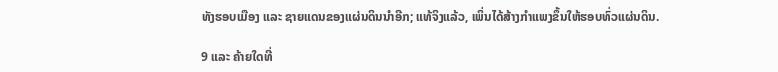ທັງຮອບເມືອງ ແລະ ຊາຍແດນຂອງແຜ່ນດິນນຳອີກ; ແທ້ຈິງແລ້ວ, ເພິ່ນໄດ້ສ້າງກຳແພງຂຶ້ນໃຫ້ຮອບທົ່ວແຜ່ນດິນ.

9 ແລະ ຄ້າຍໃດທີ່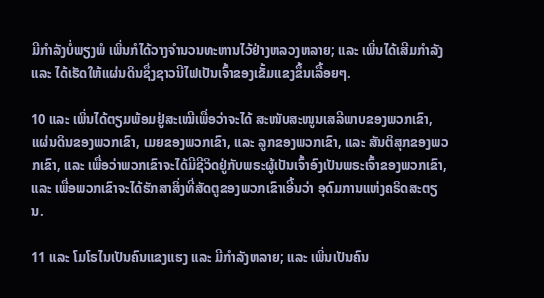ມີກຳລັງບໍ່ພຽງພໍ ເພິ່ນກໍໄດ້ວາງຈຳນວນທະຫານໄວ້ຢ່າງຫລວງຫລາຍ; ແລະ ເພິ່ນໄດ້ເສີມກຳລັງ ແລະ ໄດ້ເຮັດໃຫ້ແຜ່ນດິນຊຶ່ງຊາວນີໄຟເປັນເຈົ້າຂອງເຂັ້ມແຂງຂຶ້ນເລື້ອຍໆ.

10 ແລະ ເພິ່ນໄດ້ຕຽມພ້ອມຢູ່ສະເໝີເພື່ອວ່າຈະໄດ້ ສະໜັບສະໜູນເສລີພາບຂອງພວກເຂົາ, ແຜ່ນດິນຂອງພວກເຂົາ, ເມຍຂອງພວກເຂົາ, ແລະ ລູກຂອງພວກເຂົາ, ແລະ ສັນຕິສຸກຂອງພວກເຂົາ, ແລະ ເພື່ອວ່າພວກເຂົາຈະໄດ້ມີຊີວິດຢູ່ກັບພຣະຜູ້ເປັນເຈົ້າອົງເປັນພຣະເຈົ້າຂອງພວກເຂົາ, ແລະ ເພື່ອພວກເຂົາຈະໄດ້ຮັກສາສິ່ງທີ່ສັດຕູຂອງພວກເຂົາເອີ້ນວ່າ ອຸດົມການແຫ່ງຄຣິດສະຕຽນ.

11 ແລະ ໂມໂຣໄນເປັນຄົນແຂງແຮງ ແລະ ມີກຳລັງຫລາຍ; ແລະ ເພິ່ນເປັນຄົນ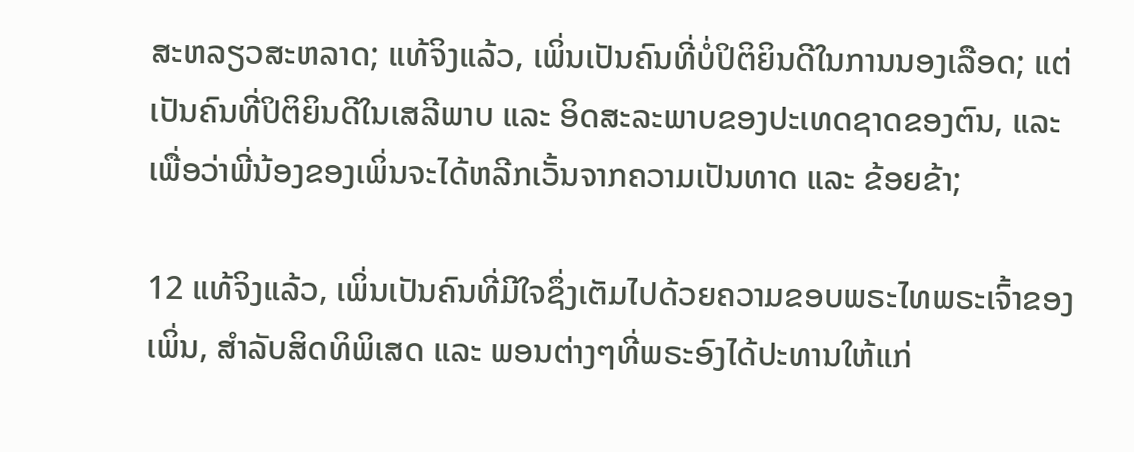ສະຫລຽວສະຫລາດ; ແທ້ຈິງແລ້ວ, ເພິ່ນເປັນຄົນທີ່ບໍ່ປິຕິຍິນດີໃນການນອງເລືອດ; ແຕ່ເປັນຄົນທີ່ປິຕິຍິນດີໃນເສລີພາບ ແລະ ອິດສະລະພາບຂອງປະເທດຊາດຂອງຕົນ, ແລະ ເພື່ອວ່າພີ່ນ້ອງຂອງເພິ່ນຈະໄດ້ຫລີກເວັ້ນຈາກຄວາມເປັນທາດ ແລະ ຂ້ອຍຂ້າ;

12 ແທ້ຈິງແລ້ວ, ເພິ່ນເປັນຄົນທີ່ມີໃຈຊຶ່ງເຕັມໄປດ້ວຍຄວາມຂອບພຣະໄທພຣະເຈົ້າຂອງເພິ່ນ, ສຳລັບສິດທິພິເສດ ແລະ ພອນຕ່າງໆທີ່ພຣະອົງໄດ້ປະທານໃຫ້ແກ່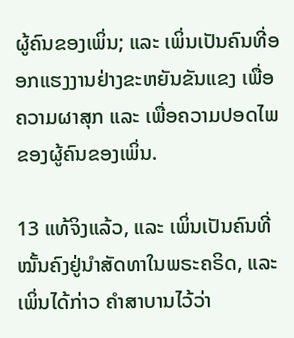ຜູ້ຄົນຂອງເພິ່ນ; ແລະ ເພິ່ນເປັນຄົນທີ່ອອກແຮງງານຢ່າງຂະຫຍັນຂັນແຂງ ເພື່ອ ຄວາມຜາສຸກ ແລະ ເພື່ອຄວາມປອດໄພຂອງຜູ້ຄົນຂອງເພິ່ນ.

13 ແທ້ຈິງແລ້ວ, ແລະ ເພິ່ນເປັນຄົນທີ່ໝັ້ນຄົງຢູ່ນຳສັດທາໃນພຣະຄຣິດ, ແລະ ເພິ່ນໄດ້ກ່າວ ຄຳສາບານໄວ້ວ່າ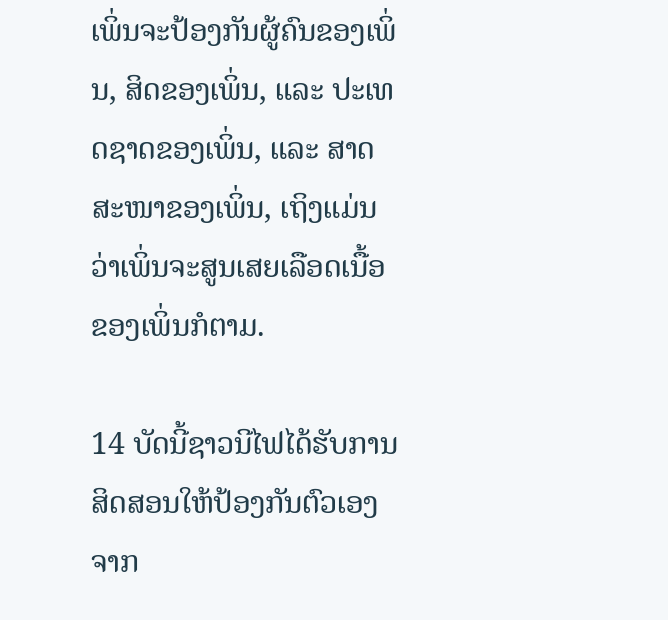ເພິ່ນຈະປ້ອງກັນຜູ້ຄົນຂອງເພິ່ນ, ສິດຂອງເພິ່ນ, ແລະ ປະເທດຊາດຂອງເພິ່ນ, ແລະ ສາດສະໜາຂອງເພິ່ນ, ເຖິງແມ່ນວ່າເພິ່ນຈະສູນເສຍເລືອດເນື້ອຂອງເພິ່ນກໍຕາມ.

14 ບັດນີ້ຊາວນີໄຟໄດ້ຮັບການສິດສອນໃຫ້ປ້ອງກັນຕົວເອງຈາກ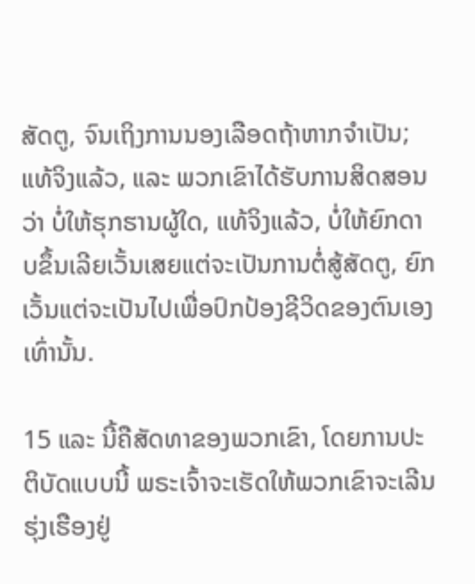ສັດຕູ, ຈົນເຖິງການນອງເລືອດຖ້າຫາກຈຳເປັນ; ແທ້ຈິງແລ້ວ, ແລະ ພວກເຂົາໄດ້ຮັບການສິດສອນວ່າ ບໍ່ໃຫ້ຮຸກຮານຜູ້ໃດ, ແທ້ຈິງແລ້ວ, ບໍ່ໃຫ້ຍົກດາບຂຶ້ນເລີຍເວັ້ນເສຍແຕ່ຈະເປັນການຕໍ່ສູ້ສັດຕູ, ຍົກເວັ້ນແຕ່ຈະເປັນໄປເພື່ອປົກປ້ອງຊີວິດຂອງຕົນເອງເທົ່ານັ້ນ.

15 ແລະ ນີ້ຄືສັດທາຂອງພວກເຂົາ, ໂດຍການປະຕິບັດແບບນີ້ ພຣະເຈົ້າຈະເຮັດໃຫ້ພວກເຂົາຈະເລີນຮຸ່ງເຮືອງຢູ່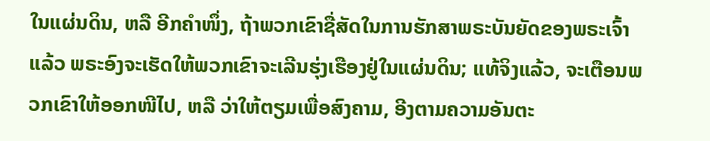ໃນແຜ່ນດິນ, ຫລື ອີກຄຳໜຶ່ງ, ຖ້າພວກເຂົາຊື່ສັດໃນການຮັກສາພຣະບັນຍັດຂອງພຣະເຈົ້າແລ້ວ ພຣະອົງຈະເຮັດໃຫ້ພວກເຂົາຈະເລີນຮຸ່ງເຮືອງຢູ່ໃນແຜ່ນດິນ; ແທ້ຈິງແລ້ວ, ຈະເຕືອນພວກເຂົາໃຫ້ອອກໜີໄປ, ຫລື ວ່າໃຫ້ຕຽມເພື່ອສົງຄາມ, ອີງຕາມຄວາມອັນຕະ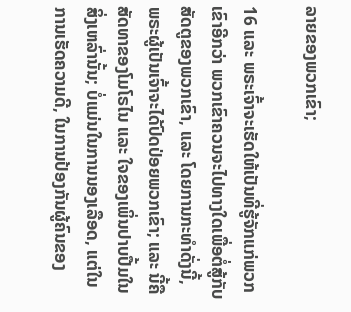ລາຍຂອງພວກເຂົາ;

16 ແລະ ພຣະເຈົ້າຈະເຮັດໃຫ້ເປັນທີ່ຮູ້ຈັກແກ່ພວກເຂົາອີກວ່າ ພວກເຂົາຄວນຈະໄປທາງໃດເພື່ອຕໍ່ສູ້ກັບສັດຕູຂອງພວກເຂົາ, ແລະ ໂດຍການກະທຳດັ່ງນີ້, ພຣະຜູ້ເປັນເຈົ້າຈະໄດ້ປົດປ່ອຍພວກເຂົາ; ແລະ ນີ້ຄືສັດທາຂອງໂມໂຣໄນ ແລະ ໃຈຂອງເພິ່ນປາບປື້ມໃນສິ່ງເຫລົ່ານັ້ນ; ບໍ່ແມ່ນໃນການນອງເລືອດ, ແຕ່ໃນການເຮັດຄວາມດີ, ໃນການປ້ອງກັນຜູ້ຄົນຂອງ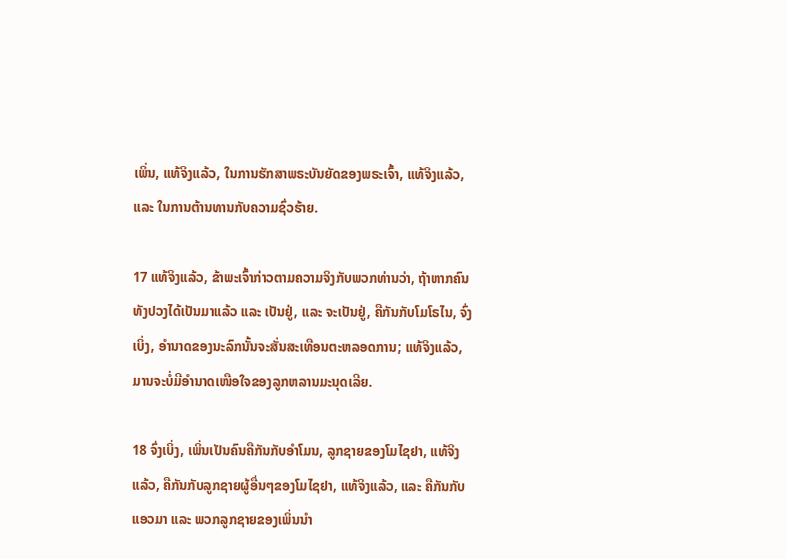ເພິ່ນ, ແທ້ຈິງແລ້ວ, ໃນການຮັກສາພຣະບັນຍັດຂອງພຣະເຈົ້າ, ແທ້ຈິງແລ້ວ, ແລະ ໃນການຕ້ານທານກັບຄວາມຊົ່ວຮ້າຍ.

17 ແທ້ຈິງແລ້ວ, ຂ້າພະເຈົ້າກ່າວຕາມຄວາມຈິງກັບພວກທ່ານວ່າ, ຖ້າຫາກຄົນທັງປວງໄດ້ເປັນມາແລ້ວ ແລະ ເປັນຢູ່, ແລະ ຈະເປັນຢູ່, ຄືກັນກັບໂມໂຣໄນ, ຈົ່ງເບິ່ງ, ອຳນາດຂອງນະລົກນັ້ນຈະສັ່ນສະເທືອນຕະຫລອດການ; ແທ້ຈິງແລ້ວ, ມານຈະບໍ່ມີອຳນາດເໜືອໃຈຂອງລູກຫລານມະນຸດເລີຍ.

18 ຈົ່ງເບິ່ງ, ເພິ່ນເປັນຄົນຄືກັນກັບອຳໂມນ, ລູກຊາຍຂອງໂມໄຊຢາ, ແທ້ຈິງແລ້ວ, ຄືກັນກັບລູກຊາຍຜູ້ອື່ນໆຂອງໂມໄຊຢາ, ແທ້ຈິງແລ້ວ, ແລະ ຄືກັນກັບແອວມາ ແລະ ພວກລູກຊາຍຂອງເພິ່ນນຳ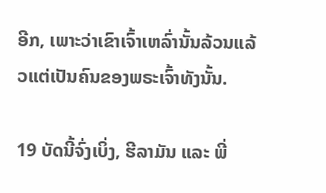ອີກ, ເພາະວ່າເຂົາເຈົ້າເຫລົ່ານັ້ນລ້ວນແລ້ວແຕ່ເປັນຄົນຂອງພຣະເຈົ້າທັງນັ້ນ.

19 ບັດນີ້ຈົ່ງເບິ່ງ, ຮີລາມັນ ແລະ ພີ່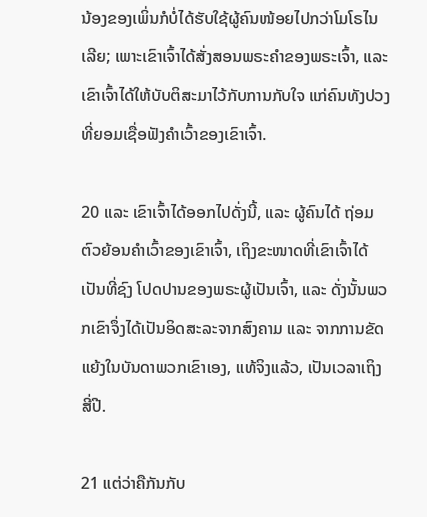ນ້ອງຂອງເພິ່ນກໍບໍ່ໄດ້ຮັບໃຊ້ຜູ້ຄົນໜ້ອຍໄປກວ່າໂມໂຣໄນເລີຍ; ເພາະເຂົາເຈົ້າໄດ້ສັ່ງສອນພຣະຄຳຂອງພຣະເຈົ້າ, ແລະ ເຂົາເຈົ້າໄດ້ໃຫ້ບັບຕິສະມາໄວ້ກັບການກັບໃຈ ແກ່ຄົນທັງປວງທີ່ຍອມເຊື່ອຟັງຄຳເວົ້າຂອງເຂົາເຈົ້າ.

20 ແລະ ເຂົາເຈົ້າໄດ້ອອກໄປດັ່ງນີ້, ແລະ ຜູ້ຄົນໄດ້ ຖ່ອມຕົວຍ້ອນຄຳເວົ້າຂອງເຂົາເຈົ້າ, ເຖິງຂະໜາດທີ່ເຂົາເຈົ້າໄດ້ເປັນທີ່ຊົງ ໂປດປານຂອງພຣະຜູ້ເປັນເຈົ້າ, ແລະ ດັ່ງນັ້ນພວກເຂົາຈຶ່ງໄດ້ເປັນອິດສະລະຈາກສົງຄາມ ແລະ ຈາກການຂັດແຍ້ງໃນບັນດາພວກເຂົາເອງ, ແທ້ຈິງແລ້ວ, ເປັນເວລາເຖິງສີ່ປີ.

21 ແຕ່ວ່າຄືກັນກັບ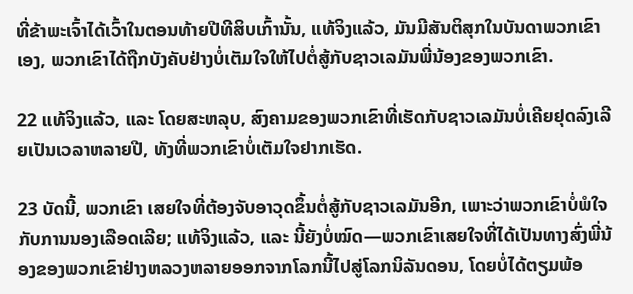ທີ່ຂ້າພະເຈົ້າໄດ້ເວົ້າໃນຕອນທ້າຍປີທີສິບເກົ້ານັ້ນ, ແທ້ຈິງແລ້ວ, ມັນມີສັນຕິສຸກໃນບັນດາພວກເຂົາເອງ, ພວກເຂົາໄດ້ຖືກບັງຄັບຢ່າງບໍ່ເຕັມໃຈໃຫ້ໄປຕໍ່ສູ້ກັບຊາວເລມັນພີ່ນ້ອງຂອງພວກເຂົາ.

22 ແທ້ຈິງແລ້ວ, ແລະ ໂດຍສະຫລຸບ, ສົງຄາມຂອງພວກເຂົາທີ່ເຮັດກັບຊາວເລມັນບໍ່ເຄີຍຢຸດລົງເລີຍເປັນເວລາຫລາຍປີ, ທັງທີ່ພວກເຂົາບໍ່ເຕັມໃຈຢາກເຮັດ.

23 ບັດນີ້, ພວກເຂົາ ເສຍໃຈທີ່ຕ້ອງຈັບອາວຸດຂຶ້ນຕໍ່ສູ້ກັບຊາວເລມັນອີກ, ເພາະວ່າພວກເຂົາບໍ່ພໍໃຈກັບການນອງເລືອດເລີຍ; ແທ້ຈິງແລ້ວ, ແລະ ນີ້ຍັງບໍ່ໝົດ—ພວກເຂົາເສຍໃຈທີ່ໄດ້ເປັນທາງສົ່ງພີ່ນ້ອງຂອງພວກເຂົາຢ່າງຫລວງຫລາຍອອກຈາກໂລກນີ້ໄປສູ່ໂລກນິລັນດອນ, ໂດຍບໍ່ໄດ້ຕຽມພ້ອ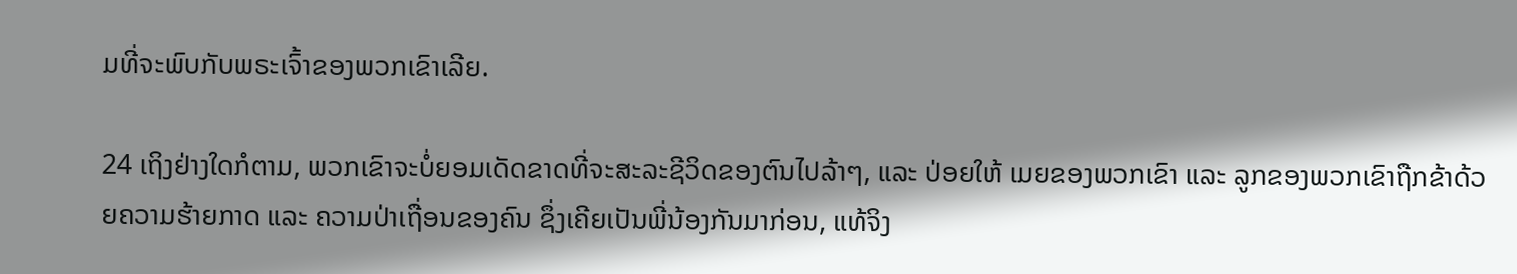ມທີ່ຈະພົບກັບພຣະເຈົ້າຂອງພວກເຂົາເລີຍ.

24 ເຖິງຢ່າງໃດກໍຕາມ, ພວກເຂົາຈະບໍ່ຍອມເດັດຂາດທີ່ຈະສະລະຊີວິດຂອງຕົນໄປລ້າໆ, ແລະ ປ່ອຍໃຫ້ ເມຍຂອງພວກເຂົາ ແລະ ລູກຂອງພວກເຂົາຖືກຂ້າດ້ວຍຄວາມຮ້າຍກາດ ແລະ ຄວາມປ່າເຖື່ອນຂອງຄົນ ຊຶ່ງເຄີຍເປັນພີ່ນ້ອງກັນມາກ່ອນ, ແທ້ຈິງ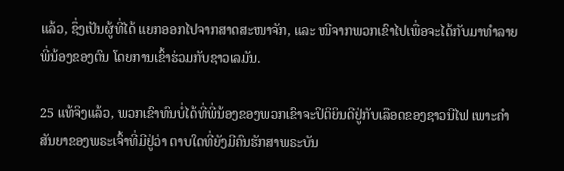ແລ້ວ, ຊຶ່ງເປັນຜູ້ທີ່ໄດ້ ແຍກອອກໄປຈາກສາດສະໜາຈັກ, ແລະ ໜີຈາກພວກເຂົາໄປເພື່ອຈະໄດ້ກັບມາທຳລາຍພີ່ນ້ອງຂອງຕົນ ໂດຍການເຂົ້າຮ່ວມກັບຊາວເລມັນ.

25 ແທ້ຈິງແລ້ວ, ພວກເຂົາທົນບໍ່ໄດ້ທີ່ພີ່ນ້ອງຂອງພວກເຂົາຈະປິຕິຍິນດີຢູ່ກັບເລືອດຂອງຊາວນີໄຟ ເພາະຄຳສັນຍາຂອງພຣະເຈົ້າທີ່ມີຢູ່ວ່າ ຕາບໃດທີ່ຍັງມີຄົນຮັກສາພຣະບັນ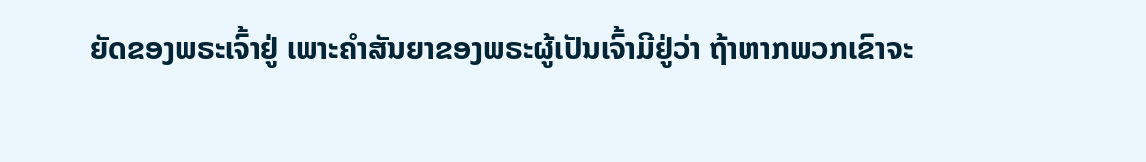ຍັດຂອງພຣະເຈົ້າຢູ່ ເພາະຄຳສັນຍາຂອງພຣະຜູ້ເປັນເຈົ້າມີຢູ່ວ່າ ຖ້າຫາກພວກເຂົາຈະ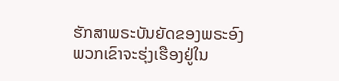ຮັກສາພຣະບັນຍັດຂອງພຣະອົງ ພວກເຂົາຈະຮຸ່ງເຮືອງຢູ່ໃນ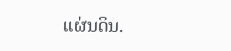ແຜ່ນດິນ.